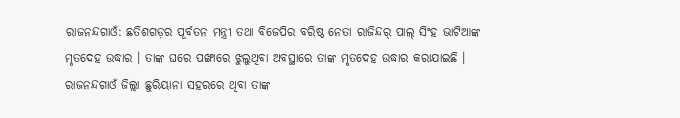ରାଜନନ୍ଦଗାଓଁ: ଛତିଶଗଡ଼ର ପୂର୍ବତନ ମନ୍ତ୍ରୀ ତଥା ବିଜେପିର ବରିଷ୍ଠ ନେତା ରାଜିନ୍ଦର୍ ପାଲ୍ ସିଂହ ଭାଟିଆଙ୍କ ମୃତଦେହ ଉଦ୍ଧାର । ତାଙ୍କ ଘରେ ପଙ୍ଖାରେ ଝୁଲୁଥିବା ଅବସ୍ଥାରେ ତାଙ୍କ ମୃତଦେହ ଉଦ୍ଧାର କରାଯାଇଛି । ରାଜନନ୍ଦଗାଓଁ ଜିଲ୍ଲା ଛୁରିୟାନା ସହରରେ ଥିବା ତାଙ୍କ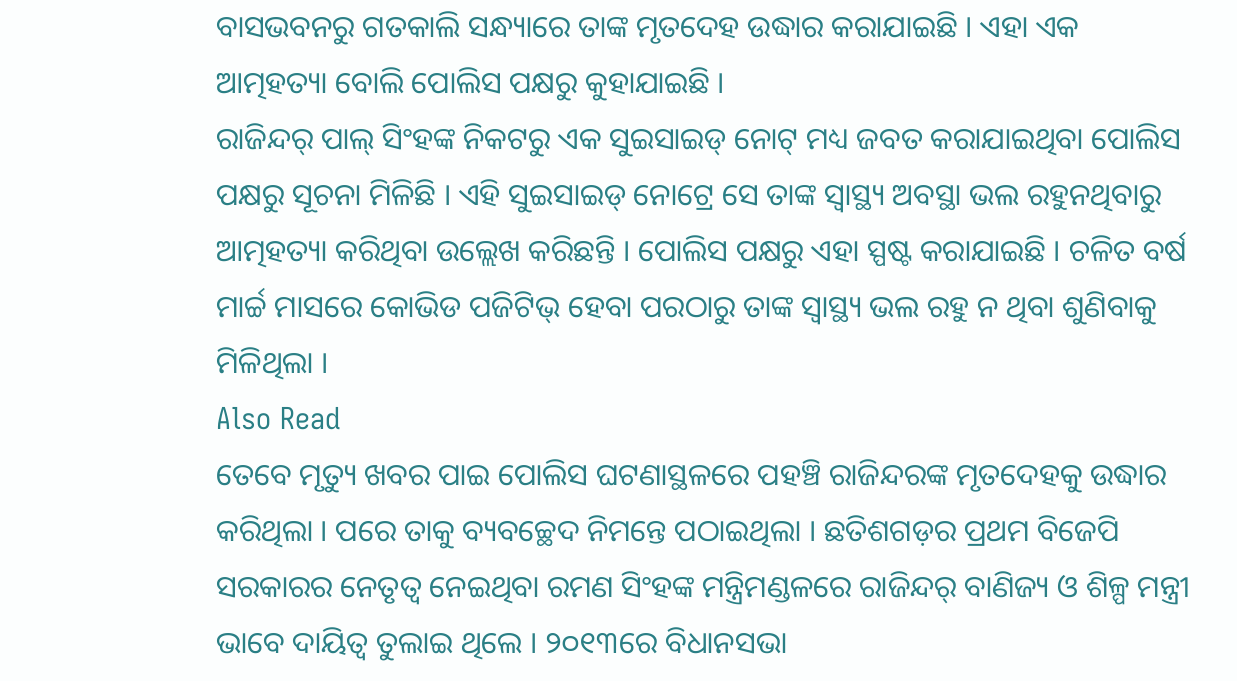ବାସଭବନରୁ ଗତକାଲି ସନ୍ଧ୍ୟାରେ ତାଙ୍କ ମୃତଦେହ ଉଦ୍ଧାର କରାଯାଇଛି । ଏହା ଏକ ଆତ୍ମହତ୍ୟା ବୋଲି ପୋଲିସ ପକ୍ଷରୁ କୁହାଯାଇଛି ।
ରାଜିନ୍ଦର୍ ପାଲ୍ ସିଂହଙ୍କ ନିକଟରୁ ଏକ ସୁଇସାଇଡ୍ ନୋଟ୍ ମଧ୍ୟ ଜବତ କରାଯାଇଥିବା ପୋଲିସ ପକ୍ଷରୁ ସୂଚନା ମିଳିଛି । ଏହି ସୁଇସାଇଡ୍ ନୋଟ୍ରେ ସେ ତାଙ୍କ ସ୍ୱାସ୍ଥ୍ୟ ଅବସ୍ଥା ଭଲ ରହୁନଥିବାରୁ ଆତ୍ମହତ୍ୟା କରିଥିବା ଉଲ୍ଲେଖ କରିଛନ୍ତି । ପୋଲିସ ପକ୍ଷରୁ ଏହା ସ୍ପଷ୍ଟ କରାଯାଇଛି । ଚଳିତ ବର୍ଷ ମାର୍ଚ୍ଚ ମାସରେ କୋଭିଡ ପଜିଟିଭ୍ ହେବା ପରଠାରୁ ତାଙ୍କ ସ୍ୱାସ୍ଥ୍ୟ ଭଲ ରହୁ ନ ଥିବା ଶୁଣିବାକୁ ମିଳିଥିଲା ।
Also Read
ତେବେ ମୃତ୍ୟୁ ଖବର ପାଇ ପୋଲିସ ଘଟଣାସ୍ଥଳରେ ପହଞ୍ଚି ରାଜିନ୍ଦରଙ୍କ ମୃତଦେହକୁ ଉଦ୍ଧାର କରିଥିଲା । ପରେ ତାକୁ ବ୍ୟବଚ୍ଛେଦ ନିମନ୍ତେ ପଠାଇଥିଲା । ଛତିଶଗଡ଼ର ପ୍ରଥମ ବିଜେପି ସରକାରର ନେତୃତ୍ୱ ନେଇଥିବା ରମଣ ସିଂହଙ୍କ ମନ୍ତ୍ରିମଣ୍ଡଳରେ ରାଜିନ୍ଦର୍ ବାଣିଜ୍ୟ ଓ ଶିଳ୍ପ ମନ୍ତ୍ରୀ ଭାବେ ଦାୟିତ୍ୱ ତୁଲାଇ ଥିଲେ । ୨୦୧୩ରେ ବିଧାନସଭା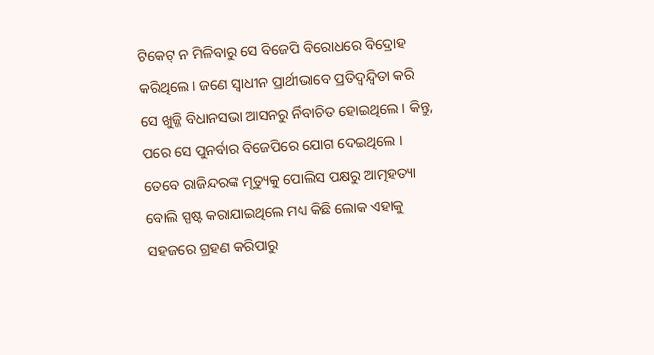ଟିକେଟ୍ ନ ମିଳିବାରୁ ସେ ବିଜେପି ବିରୋଧରେ ବିଦ୍ରୋହ କରିଥିଲେ । ଜଣେ ସ୍ୱାଧୀନ ପ୍ରାର୍ଥୀଭାବେ ପ୍ରତିଦ୍ୱନ୍ଦ୍ୱିତା କରି ସେ ଖୁଜ୍ଜି ବିଧାନସଭା ଆସନରୁ ର୍ନିବାଚିତ ହୋଇଥିଲେ । କିନ୍ତୁ, ପରେ ସେ ପୁନର୍ବାର ବିଜେପିରେ ଯୋଗ ଦେଇଥିଲେ ।
ତେବେ ରାଜିନ୍ଦରଙ୍କ ମୃତ୍ୟୁକୁ ପୋଲିସ ପକ୍ଷରୁ ଆତ୍ମହତ୍ୟା ବୋଲି ସ୍ପଷ୍ଟ କରାଯାଇଥିଲେ ମଧ୍ୟ କିଛି ଲୋକ ଏହାକୁ ସହଜରେ ଗ୍ରହଣ କରିପାରୁ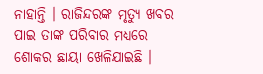ନାହାନ୍ତି । ରାଜିନ୍ଦରଙ୍କ ମୃତ୍ୟୁ ଖବର ପାଇ ତାଙ୍କ ପରିବାର ମଧ୍ୟରେ ଶୋକର ଛାୟା ଖେଳିଯାଇଛି ।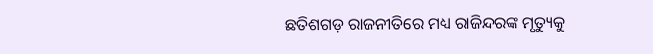ଛତିଶଗଡ଼ ରାଜନୀତିରେ ମଧ୍ୟ ରାଜିନ୍ଦରଙ୍କ ମୃତ୍ୟୁକୁ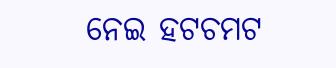ନେଇ ହଟଚମଟ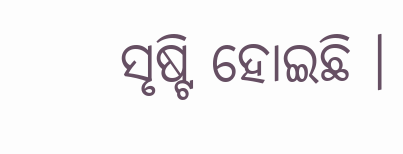ସୃଷ୍ଟି ହୋଇଛି ।